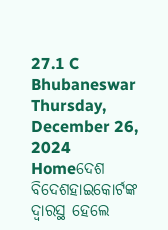27.1 C
Bhubaneswar
Thursday, December 26, 2024
Homeଦେଶ ବିଦେଶହାଇକୋର୍ଟଙ୍କ ଦ୍ୱାରସ୍ଥ ହେଲେ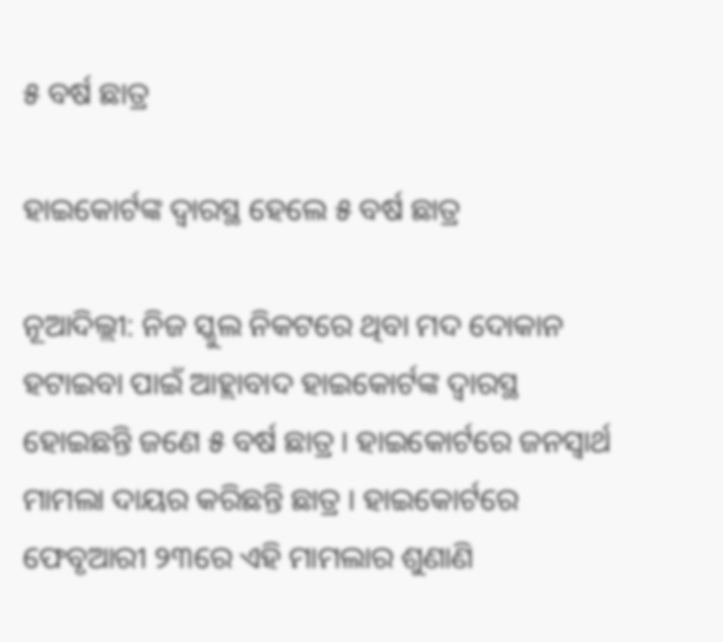୫ ବର୍ଷ ଛାତ୍ର

ହାଇକୋର୍ଟଙ୍କ ଦ୍ୱାରସ୍ଥ ହେଲେ ୫ ବର୍ଷ ଛାତ୍ର

ନୂଆଦିଲ୍ଲୀ: ନିଜ ସ୍କୁଲ ନିକଟରେ ଥିବା ମଦ ଦୋକାନ ହଟାଇବା ପାଇଁ ଆହ୍ଲାବାଦ ହାଇକୋର୍ଟଙ୍କ ଦ୍ୱାରସ୍ଥ ହୋଇଛନ୍ତି ଜଣେ ୫ ବର୍ଷ ଛାତ୍ର । ହାଇକୋର୍ଟରେ ଜନସ୍ୱାର୍ଥ ମାମଲା ଦାୟର କରିଛନ୍ତି ଛାତ୍ର । ହାଇକୋର୍ଟରେ ଫେବୃଆରୀ ୨୩ରେ ଏହି ମାମଲାର ଶୁଣାଣି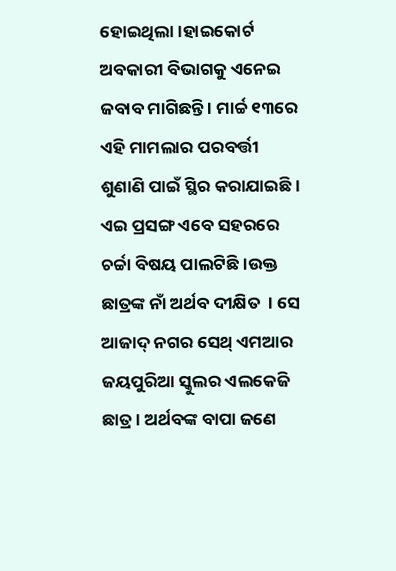ହୋଇଥିଲା।ହାଇକୋର୍ଟ ଅବକାରୀ ବିଭାଗକୁ ଏନେଇ ଜବାବ ମାଗିଛନ୍ତି । ମାର୍ଚ୍ଚ ୧୩ରେ ଏହି ମାମଲାର ପରବର୍ତ୍ତୀ ଶୁଣାଣି ପାଇଁ ସ୍ଥିର କରାଯାଇଛି । ଏଇ ପ୍ରସଙ୍ଗ ଏବେ ସହରରେ ଚର୍ଚ୍ଚା ବିଷୟ ପାଲଟିଛି ।ଉକ୍ତ ଛାତ୍ରଙ୍କ ନାଁ ଅର୍ଥବ ଦୀକ୍ଷିତ  । ସେ ଆଜାଦ୍ ନଗର ସେଥ୍ ଏମଆର ଜୟପୁରିଆ ସ୍କୁଲର ଏଲକେଜି ଛାତ୍ର । ଅର୍ଥବଙ୍କ ବାପା ଜଣେ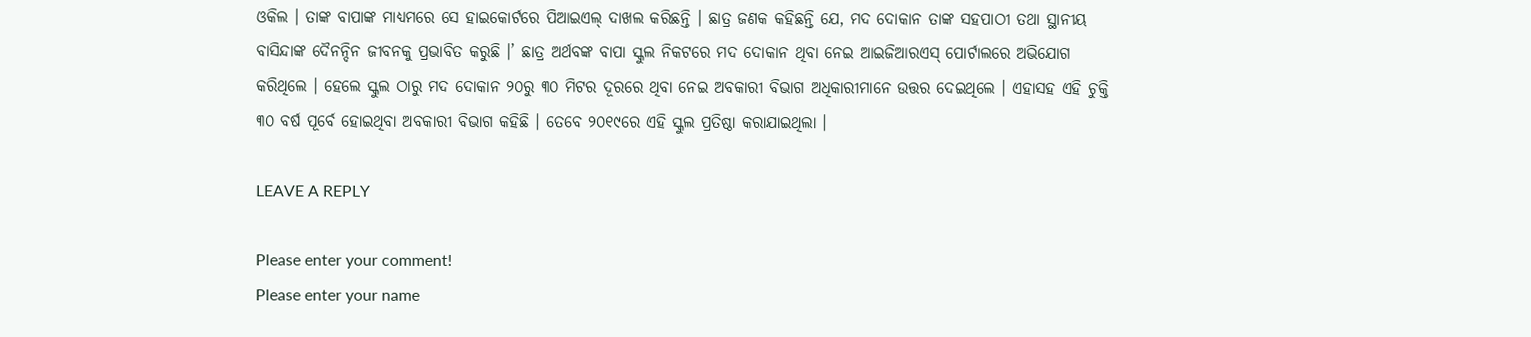ଓକିଲ । ତାଙ୍କ ବାପାଙ୍କ ମାଧ୍ୟମରେ ସେ ହାଇକୋର୍ଟରେ ପିଆଇଏଲ୍ ଦାଖଲ କରିଛନ୍ତି । ଛାତ୍ର ଜଣକ କହିଛନ୍ତି ଯେ, ମଦ ଦୋକାନ ତାଙ୍କ ସହପାଠୀ ତଥା ସ୍ଥାନୀୟ ବାସିନ୍ଦାଙ୍କ ଦୈନନ୍ଦିନ ଜୀବନକୁ ପ୍ରଭାବିତ କରୁଛି ।’ ଛାତ୍ର ଅର୍ଥବଙ୍କ ବାପା ସ୍କୁଲ ନିକଟରେ ମଦ ଦୋକାନ ଥିବା ନେଇ ଆଇଜିଆରଏସ୍ ପୋର୍ଟାଲରେ ଅଭିଯୋଗ କରିଥିଲେ । ହେଲେ ସ୍କୁଲ ଠାରୁ ମଦ ଦୋକାନ ୨୦ରୁ ୩୦ ମିଟର ଦୂରରେ ଥିବା ନେଇ ଅବକାରୀ ବିଭାଗ ଅଧିକାରୀମାନେ ଉତ୍ତର ଦେଇଥିଲେ । ଏହାସହ ଏହି ଚୁକ୍ତି ୩୦ ବର୍ଷ ପୂର୍ବେ ହୋଇଥିବା ଅବକାରୀ ବିଭାଗ କହିଛି । ତେବେ ୨୦୧୯ରେ ଏହି ସ୍କୁଲ ପ୍ରତିଷ୍ଠା କରାଯାଇଥିଲା ।

LEAVE A REPLY

Please enter your comment!
Please enter your name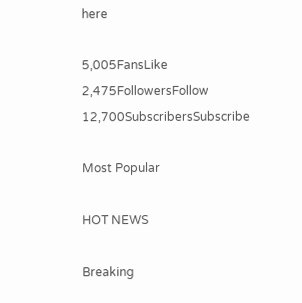here

5,005FansLike
2,475FollowersFollow
12,700SubscribersSubscribe

Most Popular

HOT NEWS

Breaking